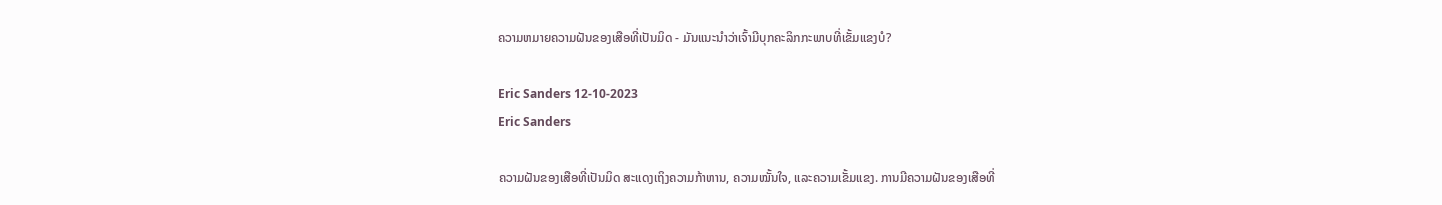ຄວາມຫມາຍຄວາມຝັນຂອງເສືອທີ່ເປັນມິດ - ມັນແນະນໍາວ່າເຈົ້າມີບຸກຄະລິກກະພາບທີ່ເຂັ້ມແຂງບໍ?

Eric Sanders 12-10-2023
Eric Sanders

ຄວາມຝັນຂອງເສືອທີ່ເປັນມິດ ສະແດງເຖິງຄວາມກ້າຫານ, ຄວາມໝັ້ນໃຈ, ແລະຄວາມເຂັ້ມແຂງ. ການມີຄວາມຝັນຂອງເສືອທີ່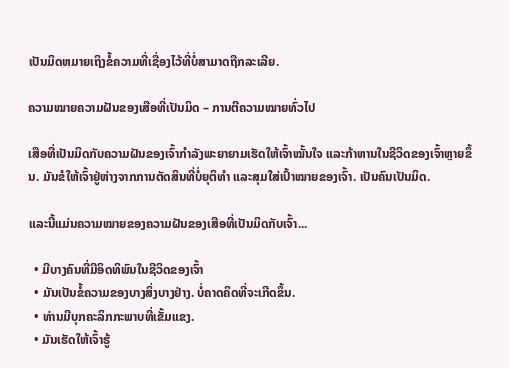ເປັນມິດຫມາຍເຖິງຂໍ້ຄວາມທີ່ເຊື່ອງໄວ້ທີ່ບໍ່ສາມາດຖືກລະເລີຍ.

ຄວາມໝາຍຄວາມຝັນຂອງເສືອທີ່ເປັນມິດ – ການຕີຄວາມໝາຍທົ່ວໄປ

ເສືອທີ່ເປັນມິດກັບຄວາມຝັນຂອງເຈົ້າກຳລັງພະຍາຍາມເຮັດໃຫ້ເຈົ້າໝັ້ນໃຈ ແລະກ້າຫານໃນຊີວິດຂອງເຈົ້າຫຼາຍຂຶ້ນ. ມັນຂໍໃຫ້ເຈົ້າຢູ່ຫ່າງຈາກການຕັດສິນທີ່ບໍ່ຍຸຕິທຳ ແລະສຸມໃສ່ເປົ້າໝາຍຂອງເຈົ້າ. ເປັນຄົນເປັນມິດ.

ແລະນີ້ແມ່ນຄວາມໝາຍຂອງຄວາມຝັນຂອງເສືອທີ່ເປັນມິດກັບເຈົ້າ...

  • ມີບາງຄົນທີ່ມີອິດທິພົນໃນຊີວິດຂອງເຈົ້າ
  • ມັນເປັນຂໍ້ຄວາມຂອງບາງສິ່ງບາງຢ່າງ. ບໍ່ຄາດຄິດທີ່ຈະເກີດຂຶ້ນ.
  • ທ່ານມີບຸກຄະລິກກະພາບທີ່ເຂັ້ມແຂງ.
  • ມັນເຮັດໃຫ້ເຈົ້າຮູ້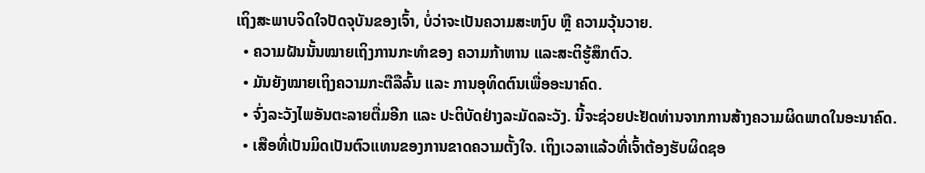ເຖິງສະພາບຈິດໃຈປັດຈຸບັນຂອງເຈົ້າ, ບໍ່ວ່າຈະເປັນຄວາມສະຫງົບ ຫຼື ຄວາມວຸ້ນວາຍ.
  • ຄວາມຝັນນັ້ນໝາຍເຖິງການກະທຳຂອງ ຄວາມກ້າຫານ ແລະສະຕິຮູ້ສຶກຕົວ.
  • ມັນຍັງໝາຍເຖິງຄວາມກະຕືລືລົ້ນ ແລະ ການອຸທິດຕົນເພື່ອອະນາຄົດ.
  • ຈົ່ງລະວັງໄພອັນຕະລາຍຕື່ມອີກ ແລະ ປະຕິບັດຢ່າງລະມັດລະວັງ. ນີ້ຈະຊ່ວຍປະຢັດທ່ານຈາກການສ້າງຄວາມຜິດພາດໃນອະນາຄົດ.
  • ເສືອທີ່ເປັນມິດເປັນຕົວແທນຂອງການຂາດຄວາມຕັ້ງໃຈ. ເຖິງເວລາແລ້ວທີ່ເຈົ້າຕ້ອງຮັບຜິດຊອ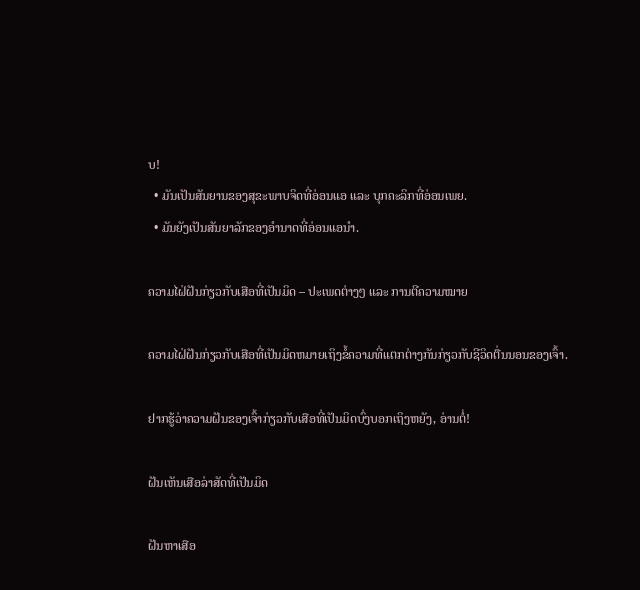ບ!
  • ມັນເປັນສັນຍານຂອງສຸຂະພາບຈິດທີ່ອ່ອນແອ ແລະ ບຸກຄະລິກທີ່ອ່ອນເພຍ.
  • ມັນຍັງເປັນສັນຍາລັກຂອງອຳນາດທີ່ອ່ອນແອນຳ.

ຄວາມໄຝ່ຝັນກ່ຽວກັບເສືອທີ່ເປັນມິດ – ປະເພດຕ່າງໆ ແລະ ການຕີຄວາມໝາຍ

ຄວາມໄຝ່ຝັນກ່ຽວກັບເສືອທີ່ເປັນມິດຫມາຍເຖິງຂໍ້ຄວາມທີ່ແຕກຕ່າງກັນກ່ຽວກັບຊີວິດຕື່ນນອນຂອງເຈົ້າ.

ຢາກຮູ້ວ່າຄວາມຝັນຂອງເຈົ້າກ່ຽວກັບເສືອທີ່ເປັນມິດບົ່ງບອກເຖິງຫຍັງ, ອ່ານຕໍ່!

ຝັນເຫັນເສືອລ່າສັດທີ່ເປັນມິດ

ຝັນຫາເສືອ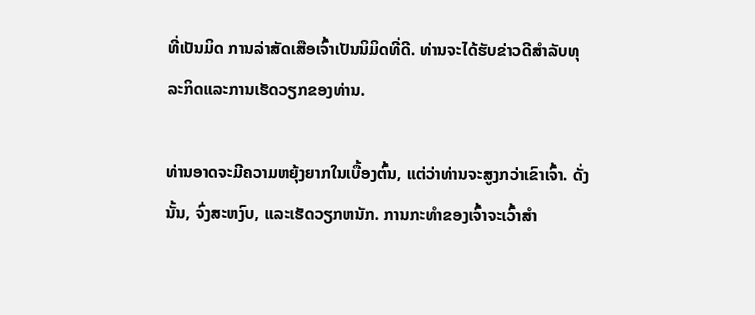ທີ່ເປັນມິດ ການລ່າສັດເສືອເຈົ້າເປັນນິມິດທີ່ດີ. ທ່ານຈະໄດ້ຮັບຂ່າວດີສໍາລັບທຸລະກິດແລະການເຮັດວຽກຂອງທ່ານ.

ທ່ານອາດຈະມີຄວາມຫຍຸ້ງຍາກໃນເບື້ອງຕົ້ນ, ແຕ່ວ່າທ່ານຈະສູງກວ່າເຂົາເຈົ້າ. ດັ່ງນັ້ນ, ຈົ່ງສະຫງົບ, ແລະເຮັດວຽກຫນັກ. ການກະທຳຂອງເຈົ້າຈະເວົ້າສຳ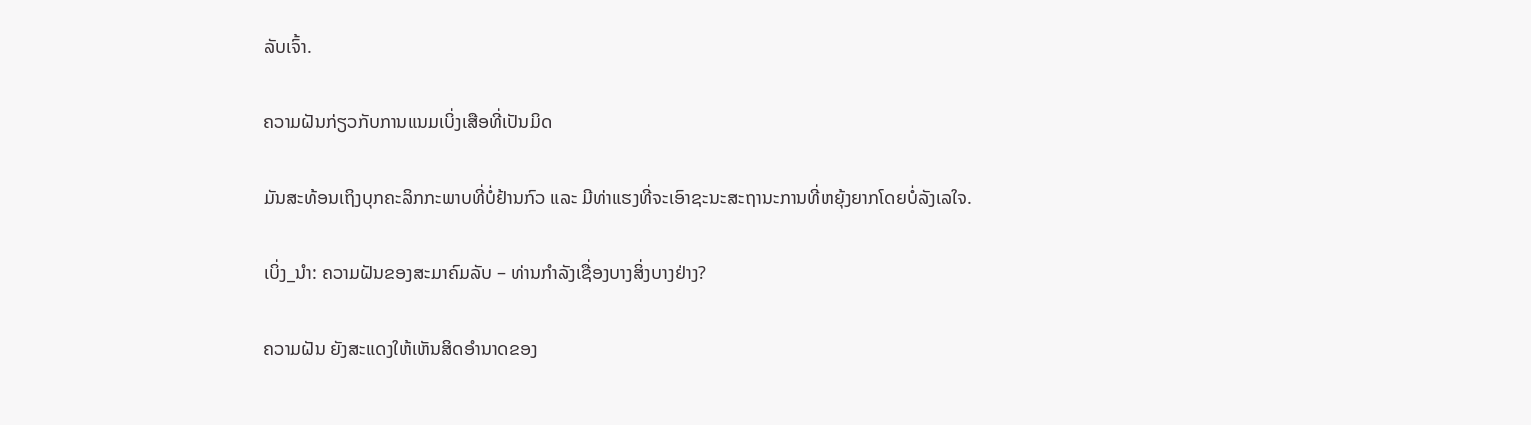ລັບເຈົ້າ.

ຄວາມຝັນກ່ຽວກັບການແນມເບິ່ງເສືອທີ່ເປັນມິດ

ມັນສະທ້ອນເຖິງບຸກຄະລິກກະພາບທີ່ບໍ່ຢ້ານກົວ ແລະ ມີທ່າແຮງທີ່ຈະເອົາຊະນະສະຖານະການທີ່ຫຍຸ້ງຍາກໂດຍບໍ່ລັງເລໃຈ.

ເບິ່ງ_ນຳ: ຄວາມຝັນຂອງສະມາຄົມລັບ – ທ່ານກໍາລັງເຊື່ອງບາງສິ່ງບາງຢ່າງ?

ຄວາມຝັນ ຍັງສະແດງໃຫ້ເຫັນສິດອໍານາດຂອງ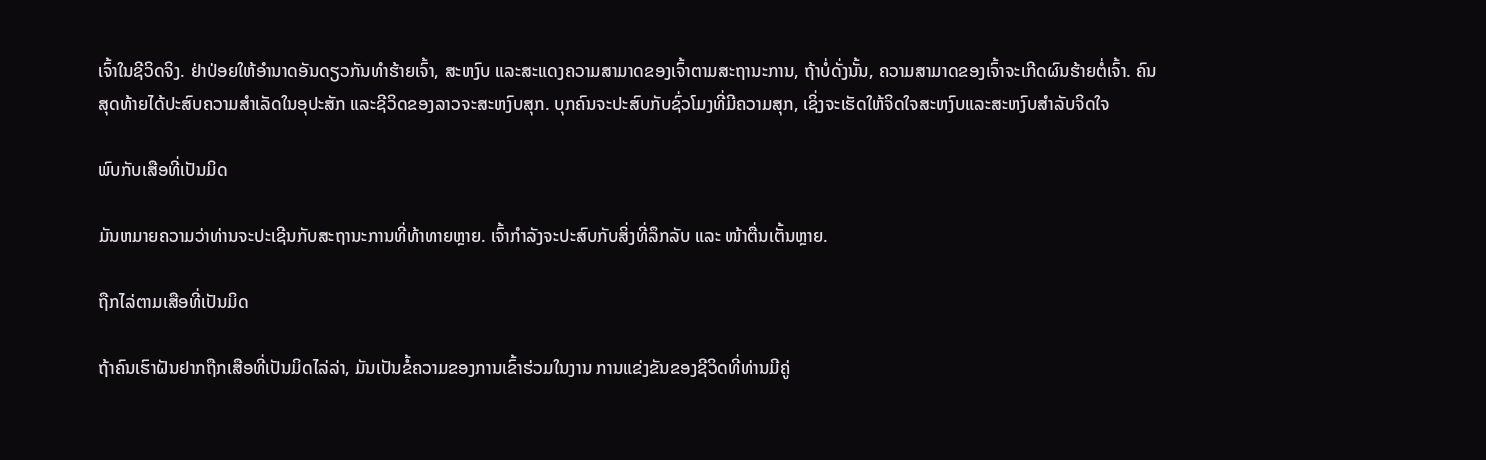ເຈົ້າໃນຊີວິດຈິງ. ຢ່າປ່ອຍໃຫ້ອຳນາດອັນດຽວກັນທຳຮ້າຍເຈົ້າ, ສະຫງົບ ແລະສະແດງຄວາມສາມາດຂອງເຈົ້າຕາມສະຖານະການ, ຖ້າບໍ່ດັ່ງນັ້ນ, ຄວາມສາມາດຂອງເຈົ້າຈະເກີດຜົນຮ້າຍຕໍ່ເຈົ້າ. ຄົນສຸດທ້າຍໄດ້ປະສົບຄວາມສຳເລັດໃນອຸປະສັກ ແລະຊີວິດຂອງລາວຈະສະຫງົບສຸກ. ບຸກຄົນຈະປະສົບກັບຊົ່ວໂມງທີ່ມີຄວາມສຸກ, ເຊິ່ງຈະເຮັດໃຫ້ຈິດໃຈສະຫງົບແລະສະຫງົບສໍາລັບຈິດໃຈ

ພົບກັບເສືອທີ່ເປັນມິດ

ມັນຫມາຍຄວາມວ່າທ່ານຈະປະເຊີນກັບສະຖານະການທີ່ທ້າທາຍຫຼາຍ. ເຈົ້າກຳລັງຈະປະສົບກັບສິ່ງທີ່ລຶກລັບ ແລະ ໜ້າຕື່ນເຕັ້ນຫຼາຍ.

ຖືກໄລ່ຕາມເສືອທີ່ເປັນມິດ

ຖ້າຄົນເຮົາຝັນຢາກຖືກເສືອທີ່ເປັນມິດໄລ່ລ່າ, ມັນເປັນຂໍ້ຄວາມຂອງການເຂົ້າຮ່ວມໃນງານ ການແຂ່ງຂັນຂອງຊີວິດທີ່ທ່ານມີຄູ່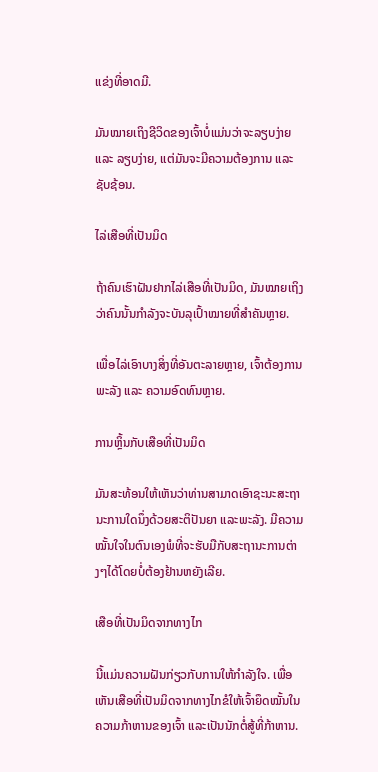ແຂ່ງທີ່ອາດມີ.

ມັນໝາຍເຖິງຊີວິດຂອງເຈົ້າບໍ່ແມ່ນວ່າຈະລຽບງ່າຍ ແລະ ລຽບງ່າຍ, ແຕ່ມັນຈະມີຄວາມຕ້ອງການ ແລະ ຊັບຊ້ອນ.

ໄລ່ເສືອທີ່ເປັນມິດ

ຖ້າຄົນເຮົາຝັນຢາກໄລ່ເສືອທີ່ເປັນມິດ, ມັນໝາຍເຖິງວ່າຄົນນັ້ນກຳລັງຈະບັນລຸເປົ້າໝາຍທີ່ສຳຄັນຫຼາຍ.

ເພື່ອໄລ່ເອົາບາງສິ່ງທີ່ອັນຕະລາຍຫຼາຍ, ເຈົ້າຕ້ອງການພະລັງ ແລະ ຄວາມອົດທົນຫຼາຍ.

ການຫຼິ້ນກັບເສືອທີ່ເປັນມິດ

ມັນສະທ້ອນໃຫ້ເຫັນວ່າທ່ານສາມາດເອົາຊະນະສະຖານະການໃດນຶ່ງດ້ວຍສະຕິປັນຍາ ແລະພະລັງ. ມີຄວາມໝັ້ນໃຈໃນຕົນເອງພໍທີ່ຈະຮັບມືກັບສະຖານະການຕ່າງໆໄດ້ໂດຍບໍ່ຕ້ອງຢ້ານຫຍັງເລີຍ.

ເສືອທີ່ເປັນມິດຈາກທາງໄກ

ນີ້ແມ່ນຄວາມຝັນກ່ຽວກັບການໃຫ້ກຳລັງໃຈ. ເພື່ອເຫັນເສືອທີ່ເປັນມິດຈາກທາງໄກຂໍໃຫ້ເຈົ້າຍຶດໝັ້ນໃນຄວາມກ້າຫານຂອງເຈົ້າ ແລະເປັນນັກຕໍ່ສູ້ທີ່ກ້າຫານ.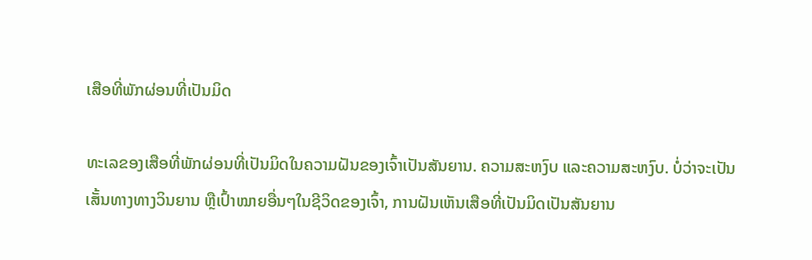ເສືອທີ່ພັກຜ່ອນທີ່ເປັນມິດ

ທະເລຂອງເສືອທີ່ພັກຜ່ອນທີ່ເປັນມິດໃນຄວາມຝັນຂອງເຈົ້າເປັນສັນຍານ. ຄວາມສະຫງົບ ແລະຄວາມສະຫງົບ. ບໍ່ວ່າຈະເປັນເສັ້ນທາງທາງວິນຍານ ຫຼືເປົ້າໝາຍອື່ນໆໃນຊີວິດຂອງເຈົ້າ, ການຝັນເຫັນເສືອທີ່ເປັນມິດເປັນສັນຍານ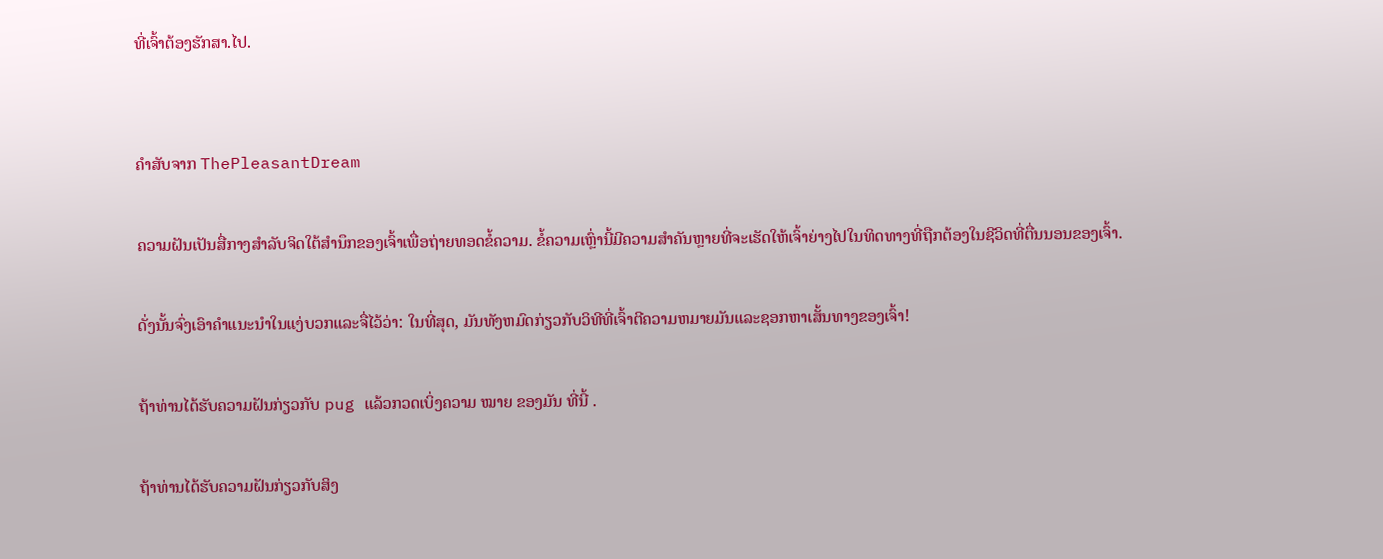ທີ່ເຈົ້າຕ້ອງຮັກສາ.ໄປ.


ຄຳສັບຈາກ ThePleasantDream

ຄວາມຝັນເປັນສື່ກາງສຳລັບຈິດໃຕ້ສຳນຶກຂອງເຈົ້າເພື່ອຖ່າຍທອດຂໍ້ຄວາມ. ຂໍ້ຄວາມເຫຼົ່ານີ້ມີຄວາມສໍາຄັນຫຼາຍທີ່ຈະເຮັດໃຫ້ເຈົ້າຍ່າງໄປໃນທິດທາງທີ່ຖືກຕ້ອງໃນຊີວິດທີ່ຕື່ນນອນຂອງເຈົ້າ.

ດັ່ງນັ້ນຈົ່ງເອົາຄໍາແນະນໍາໃນແງ່ບວກແລະຈື່ໄວ້ວ່າ: ໃນທີ່ສຸດ, ມັນທັງຫມົດກ່ຽວກັບວິທີທີ່ເຈົ້າຕີຄວາມຫມາຍມັນແລະຊອກຫາເສັ້ນທາງຂອງເຈົ້າ!

ຖ້າທ່ານໄດ້ຮັບຄວາມຝັນກ່ຽວກັບ pug ແລ້ວກວດເບິ່ງຄວາມ ໝາຍ ຂອງມັນ ທີ່ນີ້ .

ຖ້າທ່ານໄດ້ຮັບຄວາມຝັນກ່ຽວກັບສິງ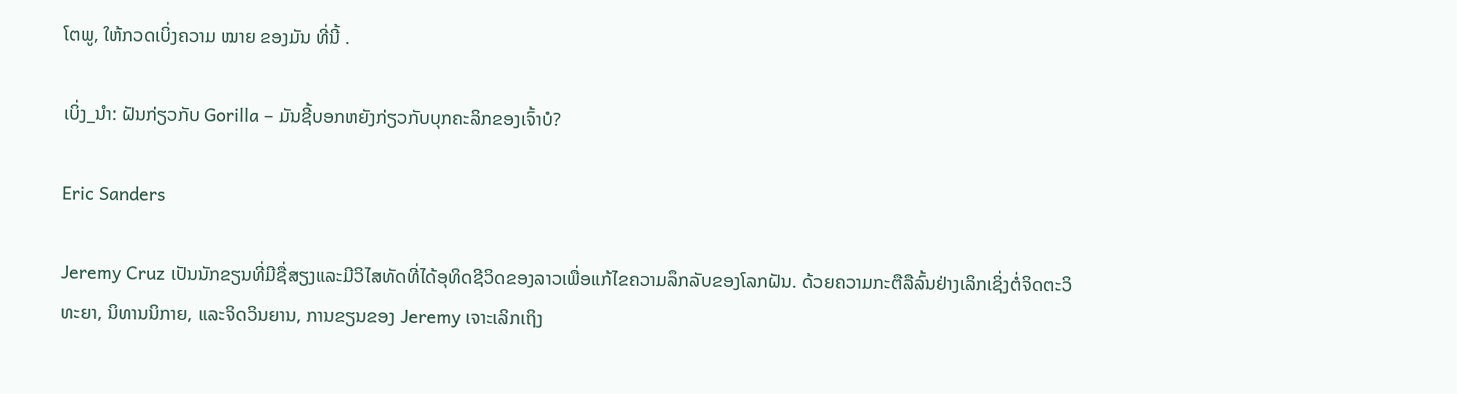ໂຕພູ, ໃຫ້ກວດເບິ່ງຄວາມ ໝາຍ ຂອງມັນ ທີ່ນີ້ .

ເບິ່ງ_ນຳ: ຝັນກ່ຽວກັບ Gorilla – ມັນຊີ້ບອກຫຍັງກ່ຽວກັບບຸກຄະລິກຂອງເຈົ້າບໍ?

Eric Sanders

Jeremy Cruz ເປັນນັກຂຽນທີ່ມີຊື່ສຽງແລະມີວິໄສທັດທີ່ໄດ້ອຸທິດຊີວິດຂອງລາວເພື່ອແກ້ໄຂຄວາມລຶກລັບຂອງໂລກຝັນ. ດ້ວຍຄວາມກະຕືລືລົ້ນຢ່າງເລິກເຊິ່ງຕໍ່ຈິດຕະວິທະຍາ, ນິທານນິກາຍ, ແລະຈິດວິນຍານ, ການຂຽນຂອງ Jeremy ເຈາະເລິກເຖິງ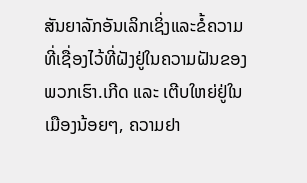ສັນຍາລັກອັນເລິກເຊິ່ງແລະຂໍ້ຄວາມທີ່ເຊື່ອງໄວ້ທີ່ຝັງຢູ່ໃນຄວາມຝັນຂອງພວກເຮົາ.ເກີດ ແລະ ເຕີບໃຫຍ່ຢູ່ໃນເມືອງນ້ອຍໆ, ຄວາມຢາ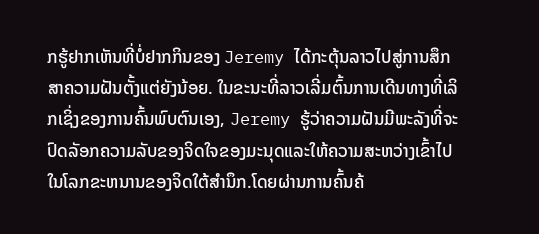ກຮູ້ຢາກເຫັນທີ່ບໍ່ຢາກກິນຂອງ Jeremy ໄດ້ກະຕຸ້ນລາວໄປສູ່ການສຶກສາຄວາມຝັນຕັ້ງແຕ່ຍັງນ້ອຍ. ໃນຂະນະທີ່ລາວເລີ່ມຕົ້ນການເດີນທາງທີ່ເລິກເຊິ່ງຂອງການຄົ້ນພົບຕົນເອງ, Jeremy ຮູ້ວ່າຄວາມຝັນມີພະລັງທີ່ຈະປົດລັອກຄວາມລັບຂອງຈິດໃຈຂອງມະນຸດແລະໃຫ້ຄວາມສະຫວ່າງເຂົ້າໄປໃນໂລກຂະຫນານຂອງຈິດໃຕ້ສໍານຶກ.ໂດຍຜ່ານການຄົ້ນຄ້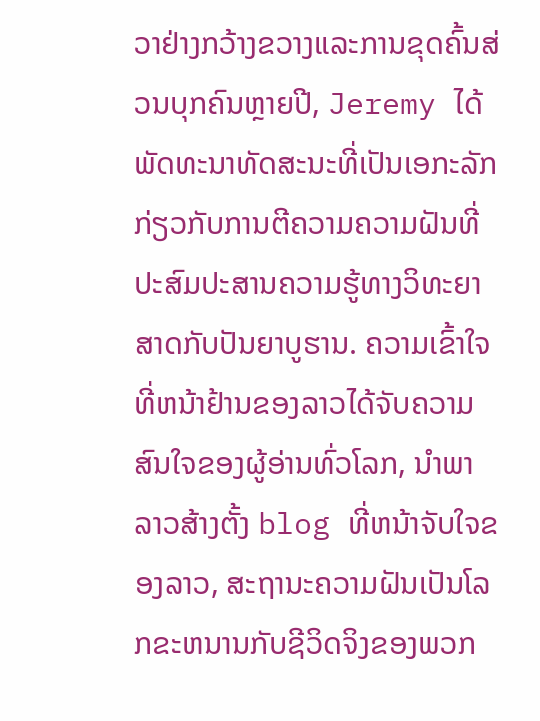ວາຢ່າງກວ້າງຂວາງແລະການຂຸດຄົ້ນສ່ວນບຸກຄົນຫຼາຍປີ, Jeremy ໄດ້ພັດທະນາທັດສະນະທີ່ເປັນເອກະລັກກ່ຽວກັບການຕີຄວາມຄວາມຝັນທີ່ປະສົມປະສານຄວາມຮູ້ທາງວິທະຍາສາດກັບປັນຍາບູຮານ. ຄວາມເຂົ້າໃຈທີ່ຫນ້າຢ້ານຂອງລາວໄດ້ຈັບຄວາມສົນໃຈຂອງຜູ້ອ່ານທົ່ວໂລກ, ນໍາພາລາວສ້າງຕັ້ງ blog ທີ່ຫນ້າຈັບໃຈຂອງລາວ, ສະຖານະຄວາມຝັນເປັນໂລກຂະຫນານກັບຊີວິດຈິງຂອງພວກ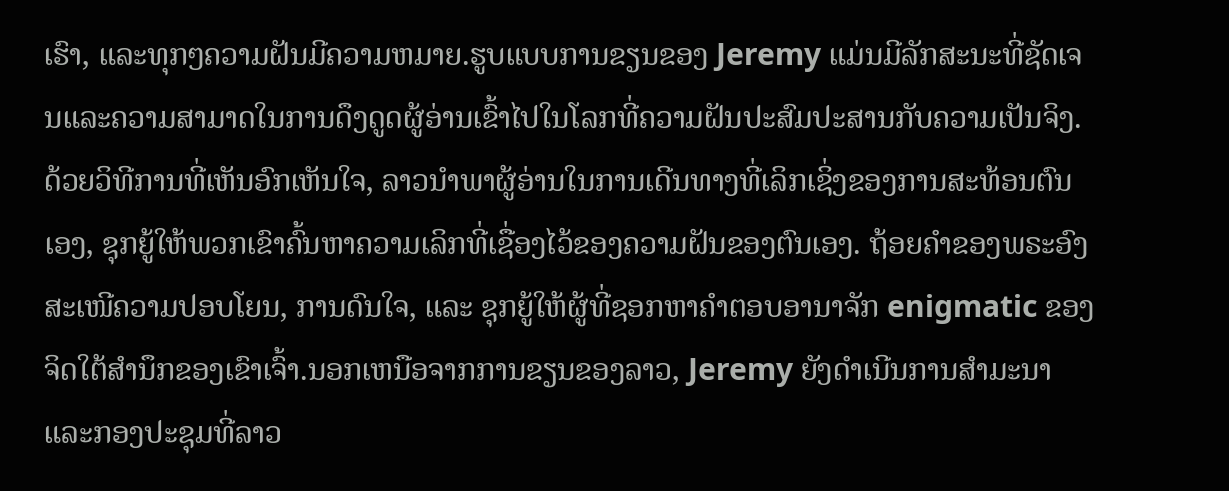ເຮົາ, ແລະທຸກໆຄວາມຝັນມີຄວາມຫມາຍ.ຮູບແບບການຂຽນຂອງ Jeremy ແມ່ນມີລັກສະນະທີ່ຊັດເຈນແລະຄວາມສາມາດໃນການດຶງດູດຜູ້ອ່ານເຂົ້າໄປໃນໂລກທີ່ຄວາມຝັນປະສົມປະສານກັບຄວາມເປັນຈິງ. ດ້ວຍວິທີການທີ່ເຫັນອົກເຫັນໃຈ, ລາວນໍາພາຜູ້ອ່ານໃນການເດີນທາງທີ່ເລິກເຊິ່ງຂອງການສະທ້ອນຕົນເອງ, ຊຸກຍູ້ໃຫ້ພວກເຂົາຄົ້ນຫາຄວາມເລິກທີ່ເຊື່ອງໄວ້ຂອງຄວາມຝັນຂອງຕົນເອງ. ຖ້ອຍຄຳຂອງພຣະອົງສະເໜີຄວາມປອບໂຍນ, ການດົນໃຈ, ແລະ ຊຸກຍູ້ໃຫ້ຜູ້ທີ່ຊອກຫາຄຳຕອບອານາຈັກ enigmatic ຂອງຈິດໃຕ້ສໍານຶກຂອງເຂົາເຈົ້າ.ນອກເຫນືອຈາກການຂຽນຂອງລາວ, Jeremy ຍັງດໍາເນີນການສໍາມະນາແລະກອງປະຊຸມທີ່ລາວ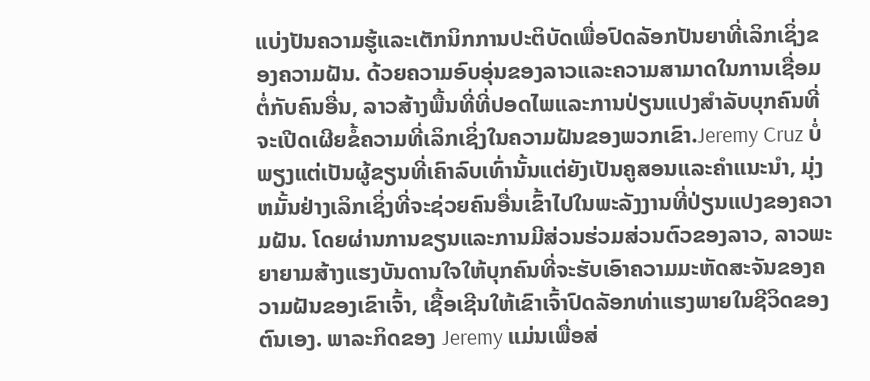ແບ່ງປັນຄວາມຮູ້ແລະເຕັກນິກການປະຕິບັດເພື່ອປົດລັອກປັນຍາທີ່ເລິກເຊິ່ງຂອງຄວາມຝັນ. ດ້ວຍຄວາມອົບອຸ່ນຂອງລາວແລະຄວາມສາມາດໃນການເຊື່ອມຕໍ່ກັບຄົນອື່ນ, ລາວສ້າງພື້ນທີ່ທີ່ປອດໄພແລະການປ່ຽນແປງສໍາລັບບຸກຄົນທີ່ຈະເປີດເຜີຍຂໍ້ຄວາມທີ່ເລິກເຊິ່ງໃນຄວາມຝັນຂອງພວກເຂົາ.Jeremy Cruz ບໍ່ພຽງແຕ່ເປັນຜູ້ຂຽນທີ່ເຄົາລົບເທົ່ານັ້ນແຕ່ຍັງເປັນຄູສອນແລະຄໍາແນະນໍາ, ມຸ່ງຫມັ້ນຢ່າງເລິກເຊິ່ງທີ່ຈະຊ່ວຍຄົນອື່ນເຂົ້າໄປໃນພະລັງງານທີ່ປ່ຽນແປງຂອງຄວາມຝັນ. ໂດຍຜ່ານການຂຽນແລະການມີສ່ວນຮ່ວມສ່ວນຕົວຂອງລາວ, ລາວພະຍາຍາມສ້າງແຮງບັນດານໃຈໃຫ້ບຸກຄົນທີ່ຈະຮັບເອົາຄວາມມະຫັດສະຈັນຂອງຄວາມຝັນຂອງເຂົາເຈົ້າ, ເຊື້ອເຊີນໃຫ້ເຂົາເຈົ້າປົດລັອກທ່າແຮງພາຍໃນຊີວິດຂອງຕົນເອງ. ພາລະກິດຂອງ Jeremy ແມ່ນເພື່ອສ່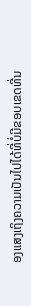ອງແສງເຖິງຄວາມເປັນໄປໄດ້ທີ່ບໍ່ມີຂອບເຂດທີ່ນ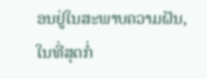ອນຢູ່ໃນສະພາບຄວາມຝັນ, ໃນທີ່ສຸດກໍ່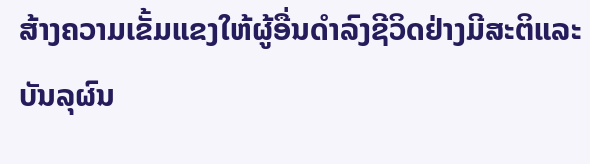ສ້າງຄວາມເຂັ້ມແຂງໃຫ້ຜູ້ອື່ນດໍາລົງຊີວິດຢ່າງມີສະຕິແລະບັນລຸຜົນ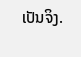ເປັນຈິງ.